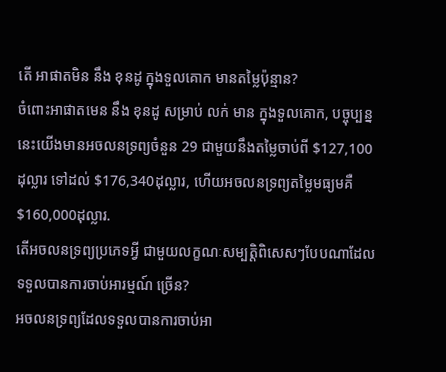តើ អាផាតមិន នឹង ខុនដូ ក្នុងទួលគោក មានតម្លៃប៉ុន្មាន?
ចំពោះអាផាតមេន នឹង ខុនដូ សម្រាប់ លក់ មាន ក្នុងទួលគោក, បច្ចុប្បន្ននេះយើងមានអចលនទ្រព្យចំនួន 29 ជាមួយនឹងតម្លៃចាប់ពី $127,100ដុល្លារ ទៅដល់ $176,340ដុល្លារ, ហើយអចលនទ្រព្យតម្លៃមធ្យមគឺ $160,000ដុល្លារ.
តើអចលនទ្រព្យប្រភេទអ្វី ជាមួយលក្ខណៈសម្បត្តិពិសេសៗបែបណាដែលទទួលបានការចាប់អារម្មណ៍ ច្រើន?
អចលនទ្រព្យដែលទទួលបានការចាប់អា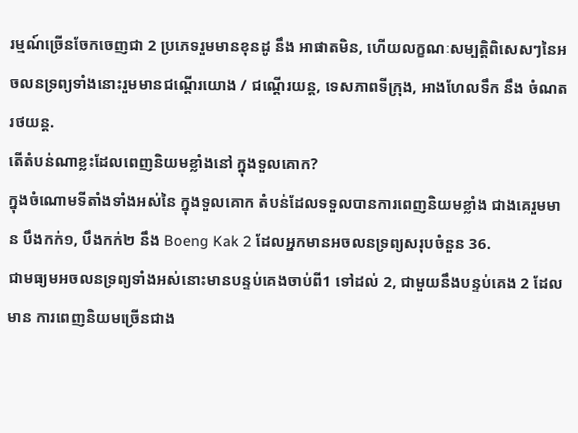រម្មណ៍ច្រើនចែកចេញជា 2 ប្រភេទរួមមានខុនដូ នឹង អាផាតមិន, ហើយលក្ខណៈសម្បត្តិពិសេសៗនៃអចលនទ្រព្យទាំងនោះរួមមានជណ្តើរយោង / ជណ្តើរយន្ត, ទេសភាពទីក្រុង, អាងហែលទឹក នឹង ចំណតរថយន្ត.
តើតំបន់ណាខ្លះដែលពេញនិយមខ្លាំងនៅ ក្នុងទួលគោក?
ក្នុងចំណោមទីតាំងទាំងអស់នៃ ក្នុងទួលគោក តំបន់ដែលទទួលបានការពេញនិយមខ្លាំង ជាងគេរួមមាន បឹងកក់១, បឹងកក់២ នឹង Boeng Kak 2 ដែលអ្នកមានអចលនទ្រព្យសរុបចំនួន 36.
ជាមធ្យមអចលនទ្រព្យទាំងអស់នោះមានបន្ទប់គេងចាប់ពី1 ទៅដល់ 2, ជាមួយនឹងបន្ទប់គេង 2 ដែលមាន ការពេញនិយមច្រើនជាង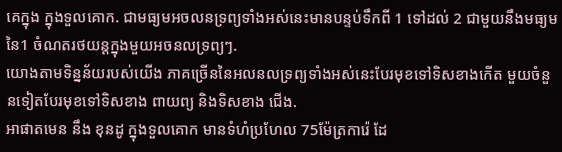គេក្នុង ក្នុងទួលគោក. ជាមធ្យមអចលនទ្រព្យទាំងអស់នេះមានបន្ទប់ទឹកពី 1 ទៅដល់ 2 ជាមួយនឹងមធ្យមនៃ1 ចំណតរថយន្តក្នុងមួយអចនលទ្រព្យៗ.
យោងតាមទិន្នន័យរបស់យើង ភាគច្រើននៃអលនលទ្រព្យទាំងអស់នេះបែរមុខទៅទិសខាងកើត មួយចំនួនទៀតបែរមុខទៅទិសខាង ពាយព្យ និងទិសខាង ជើង.
អាផាតមេន នឹង ខុនដូ ក្នុងទួលគោក មានទំហំប្រហែល 75ម៉ែត្រការ៉េ ដែ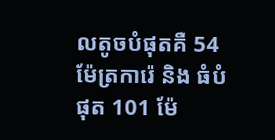លតូចបំផុតគឺ 54 ម៉ែត្រការ៉េ និង ធំបំផុត 101 ម៉ែ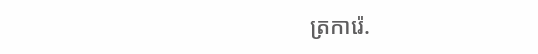ត្រការ៉េ.